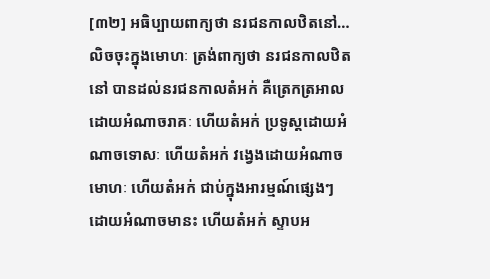[៣២] អធិប្បាយពាក្យថា នរជនកាលឋិតនៅ… លិចចុះក្នុងមោហៈ ត្រង់ពាក្យថា នរជនកាលឋិតនៅ បានដល់នរជនកាលតំអក់ គឺត្រេកត្រអាលដោយអំណាចរាគៈ ហើយតំអក់ ប្រទូស្តដោយអំណាចទោសៈ ហើយតំអក់ វង្វេងដោយអំណាចមោហៈ ហើយតំអក់ ជាប់ក្នុងអារម្មណ៍ផ្សេងៗ ដោយអំណាចមានះ ហើយតំអក់ ស្ទាបអ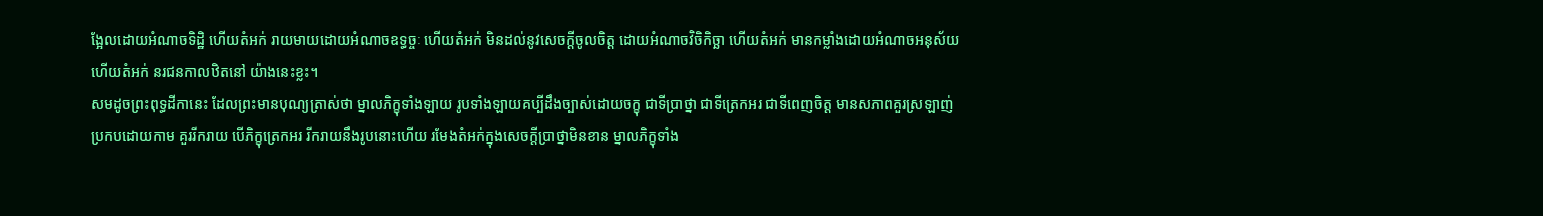ងែ្អលដោយអំណាចទិដ្ឋិ ហើយតំអក់ រាយមាយដោយអំណាចឧទ្ធច្ចៈ ហើយតំអក់ មិនដល់នូវសេចក្តីចូលចិត្ត ដោយអំណាចវិចិកិច្ឆា ហើយតំអក់ មានកម្លាំងដោយអំណាចអនុស័យ ហើយតំអក់ នរជនកាលឋិតនៅ យ៉ាងនេះខ្លះ។
សមដូចព្រះពុទ្ធដីកានេះ ដែលព្រះមានបុណ្យត្រាស់ថា ម្នាលភិក្ខុទាំងឡាយ រូបទាំងឡាយគប្បីដឹងច្បាស់ដោយចក្ខុ ជាទីបា្រថ្នា ជាទីត្រេកអរ ជាទីពេញចិត្ត មានសភាពគួរស្រឡាញ់ ប្រកបដោយកាម គួររីករាយ បើភិក្ខុត្រេកអរ រីករាយនឹងរូបនោះហើយ រមែងតំអក់ក្នុងសេចក្តីបា្រថ្នាមិនខាន ម្នាលភិក្ខុទាំង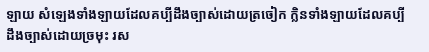ឡាយ សំឡេងទាំងឡាយដែលគប្បីដឹងច្បាស់ដោយត្រចៀក ក្លិនទាំងឡាយដែលគប្បីដឹងច្បាស់ដោយច្រមុះ រស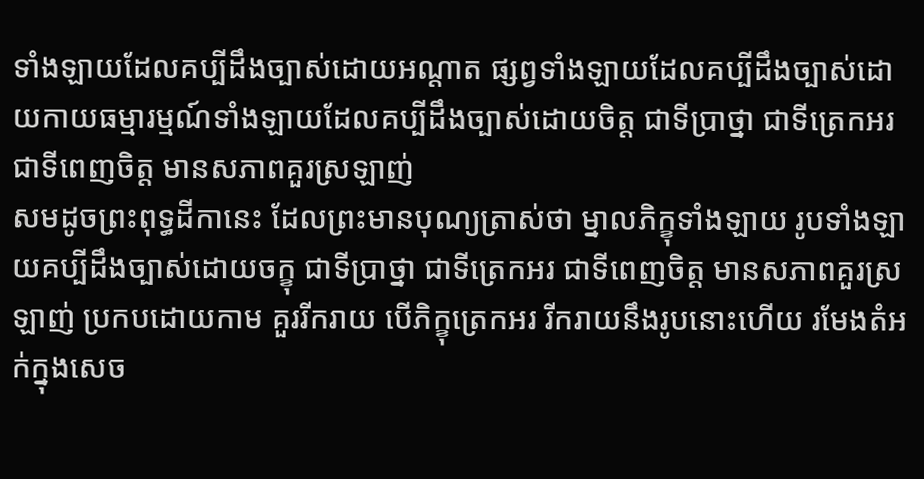ទាំងឡាយដែលគប្បីដឹងច្បាស់ដោយអណ្តាត ផ្សព្វទាំងឡាយដែលគប្បីដឹងច្បាស់ដោយកាយធម្មារម្មណ៍ទាំងឡាយដែលគប្បីដឹងច្បាស់ដោយចិត្ត ជាទីបា្រថ្នា ជាទីត្រេកអរ ជាទីពេញចិត្ត មានសភាពគួរស្រឡាញ់
សមដូចព្រះពុទ្ធដីកានេះ ដែលព្រះមានបុណ្យត្រាស់ថា ម្នាលភិក្ខុទាំងឡាយ រូបទាំងឡាយគប្បីដឹងច្បាស់ដោយចក្ខុ ជាទីបា្រថ្នា ជាទីត្រេកអរ ជាទីពេញចិត្ត មានសភាពគួរស្រឡាញ់ ប្រកបដោយកាម គួររីករាយ បើភិក្ខុត្រេកអរ រីករាយនឹងរូបនោះហើយ រមែងតំអក់ក្នុងសេច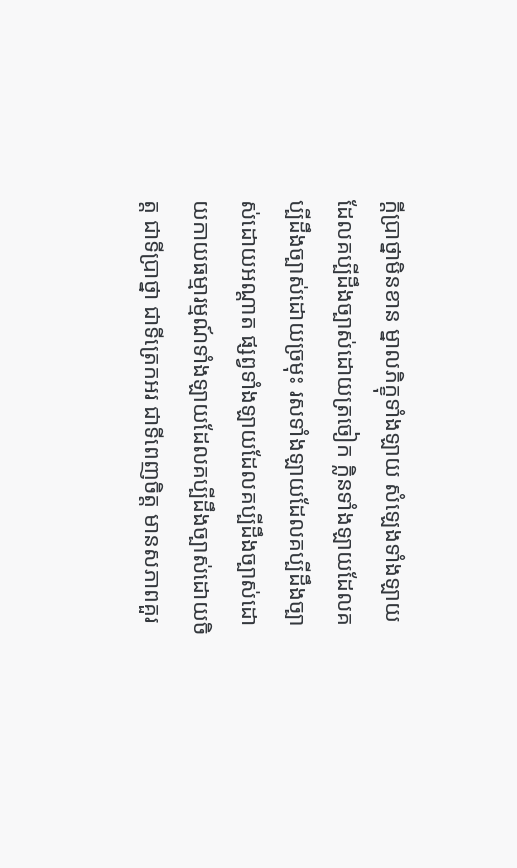ក្តីបា្រថ្នាមិនខាន ម្នាលភិក្ខុទាំងឡាយ សំឡេងទាំងឡាយដែលគប្បីដឹងច្បាស់ដោយត្រចៀក ក្លិនទាំងឡាយដែលគប្បីដឹងច្បាស់ដោយច្រមុះ រសទាំងឡាយដែលគប្បីដឹងច្បាស់ដោយអណ្តាត ផ្សព្វទាំងឡាយដែលគប្បីដឹងច្បាស់ដោយកាយធម្មារម្មណ៍ទាំងឡាយដែលគប្បីដឹងច្បាស់ដោយចិត្ត ជាទីបា្រថ្នា ជាទីត្រេកអរ ជាទីពេញចិត្ត មានសភាពគួរ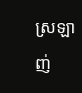ស្រឡាញ់